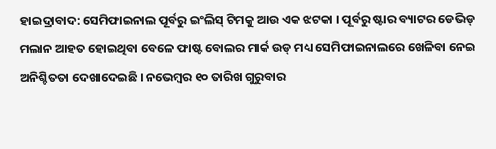ହାଇଦ୍ରାବାଦ: ସେମିଫାଇନାଲ ପୂର୍ବରୁ ଇଂଲିସ୍ ଟିମକୁ ଆଉ ଏକ ଝଟକା । ପୂର୍ବରୁ ଷ୍ଟାର ବ୍ୟାଟର ଡେଭିଡ୍ ମଲାନ ଆହତ ହୋଇଥିବା ବେଳେ ଫାଷ୍ଟ ବୋଲର ମାର୍କ ଉଡ୍ ମଧ୍ୟ ସେମିଫାଇନାଲରେ ଖେଳିବା ନେଇ ଅନିଶ୍ଚିତତା ଦେଖାଦେଇଛି । ନଭେମ୍ବର ୧୦ ତାରିଖ ଗୁରୁବାର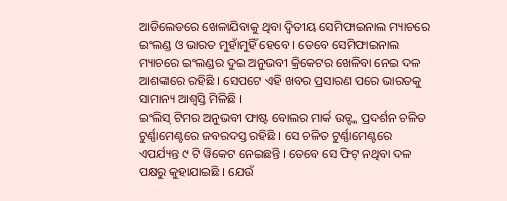ଆଡିଲେଡରେ ଖେଳାଯିବାକୁ ଥିବା ଦ୍ବିତୀୟ ସେମିଫାଇନାଲ ମ୍ୟାଚରେ ଇଂଲଣ୍ଡ ଓ ଭାରତ ମୁହାଁମୁହିଁ ହେବେ । ତେବେ ସେମିଫାଇନାଲ ମ୍ୟାଚରେ ଇଂଲଣ୍ଡର ଦୁଇ ଅନୁଭବୀ କ୍ରିକେଟର ଖେଳିବା ନେଇ ଦଳ ଆଶଙ୍କାରେ ରହିଛି । ସେପଟେ ଏହି ଖବର ପ୍ରସାରଣ ପରେ ଭାରତକୁ ସାମାନ୍ୟ ଆଶ୍ବସ୍ତି ମିଳିଛି ।
ଇଂଲିସ୍ ଟିମର ଅନୁଭବୀ ଫାଷ୍ଟ ବୋଲର ମାର୍କ ଉଡ୍ଙ୍କ ପ୍ରଦର୍ଶନ ଚଳିତ ଟୁର୍ଣ୍ଣାମେଣ୍ଟରେ ଜବରଦସ୍ତ ରହିଛି । ସେ ଚଳିତ ଟୁର୍ଣ୍ଣାମେଣ୍ଟରେ ଏପର୍ଯ୍ୟନ୍ତ ୯ ଟି ୱିକେଟ ନେଇଛନ୍ତି । ତେବେ ସେ ଫିଟ୍ ନଥିବା ଦଳ ପକ୍ଷରୁ କୁହାଯାଇଛି । ଯେଉଁ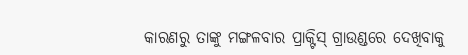କାରଣରୁ ତାଙ୍କୁ ମଙ୍ଗଳବାର ପ୍ରାକ୍ଟିସ୍ ଗ୍ରାଉଣ୍ଡରେ ଦେଖିବାକୁ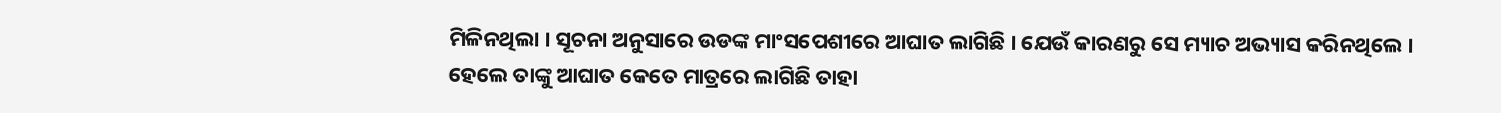ମିଳିନଥିଲା । ସୂଚନା ଅନୁସାରେ ଉଡଙ୍କ ମାଂସପେଶୀରେ ଆଘାତ ଲାଗିଛି । ଯେଉଁ କାରଣରୁ ସେ ମ୍ୟାଚ ଅଭ୍ୟାସ କରିନଥିଲେ । ହେଲେ ତାଙ୍କୁ ଆଘାତ କେତେ ମାତ୍ରରେ ଲାଗିଛି ତାହା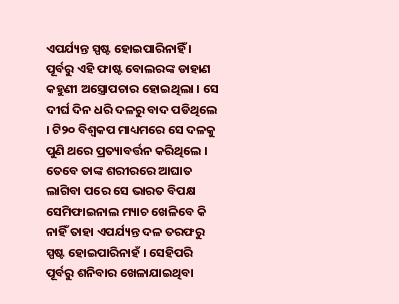ଏପର୍ଯ୍ୟନ୍ତ ସ୍ପଷ୍ଟ ହୋଇପାରିନାହିଁ । ପୂର୍ବରୁ ଏହି ଫାଷ୍ଟ ବୋଲରଙ୍କ ଡାହାଣ କହୁଣୀ ଅସ୍ତ୍ରୋପଚାର ହୋଇଥିଲା । ସେ ଦୀର୍ଘ ଦିନ ଧରି ଦଳରୁ ବାଦ ପଡିଥିଲେ । ଟି୨୦ ବିଶ୍ବକପ ମାଧ୍ୟମରେ ସେ ଦଳକୁ ପୁଣି ଥରେ ପ୍ରତ୍ୟାବର୍ତ୍ତନ କରିଥିଲେ । ତେବେ ତାଙ୍କ ଶରୀରରେ ଆଘାତ ଲାଗିବା ପରେ ସେ ଭାରତ ବିପକ୍ଷ ସେମିଫାଇନାଲ ମ୍ୟାଚ ଖେଳିବେ କି ନାହିଁ ତାହା ଏପର୍ଯ୍ୟନ୍ତ ଦଳ ତରଫରୁ ସ୍ପଷ୍ଟ ହୋଇପାରିନାହଁ । ସେହିପରି ପୂର୍ବରୁ ଶନିବାର ଖେଳାଯାଇଥିବା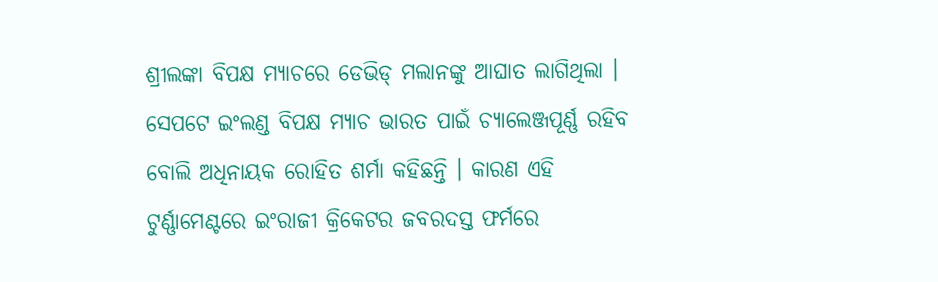ଶ୍ରୀଲଙ୍କା ବିପକ୍ଷ ମ୍ୟାଚରେ ଡେଭିଡ୍ ମଲାନଙ୍କୁ ଆଘାତ ଲାଗିଥିଲା ।
ସେପଟେ ଇଂଲଣ୍ଡ ବିପକ୍ଷ ମ୍ୟାଚ ଭାରତ ପାଇଁ ଚ୍ୟାଲେଞ୍ଜପୂର୍ଣ୍ଣ ରହିବ ବୋଲି ଅଧିନାୟକ ରୋହିତ ଶର୍ମା କହିଛନ୍ତି । କାରଣ ଏହି ଟୁର୍ଣ୍ଣାମେଣ୍ଟରେ ଇଂରାଜୀ କ୍ରିକେଟର ଜବରଦସ୍ତ ଫର୍ମରେ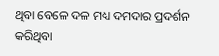ଥିବା ବେଳେ ଦଳ ମଧ୍ୟ ଦମଦାର ପ୍ରଦର୍ଶନ କରିଥିବା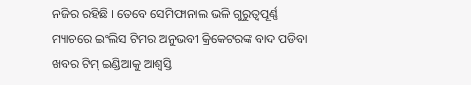ନଜିର ରହିଛି । ତେବେ ସେମିଫାନାଲ ଭଳି ଗୁରୁତ୍ବପୂର୍ଣ୍ଣ ମ୍ୟାଚରେ ଇଂଲିସ ଟିମର ଅନୁଭବୀ କ୍ରିକେଟରଙ୍କ ବାଦ ପଡିବା ଖବର ଟିମ୍ ଇଣ୍ଡିଆକୁ ଆଶ୍ବସ୍ତି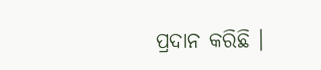ପ୍ରଦାନ କରିଛି ।